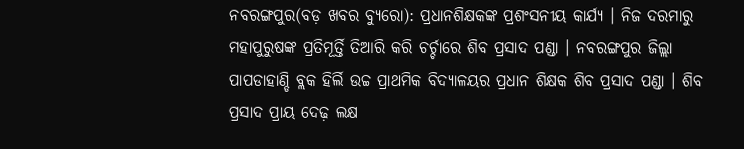ନବରଙ୍ଗପୁର(ବଡ଼ ଖବର ବ୍ୟୁରୋ): ପ୍ରଧାନଶିକ୍ଷକଙ୍କ ପ୍ରଶଂସନୀୟ କାର୍ଯ୍ୟ । ନିଜ ଦରମାରୁ ମହାପୁରୁଷଙ୍କ ପ୍ରତିମୂର୍ତ୍ତି ତିଆରି କରି ଚର୍ଚ୍ଚାରେ ଶିବ ପ୍ରସାଦ ପଣ୍ଡା । ନବରଙ୍ଗପୁର ଜିଲ୍ଲା ପାପଡାହାଣ୍ଡି ବ୍ଲକ ହିର୍ଲି ଉଚ୍ଚ ପ୍ରାଥମିକ ବିଦ୍ୟାଳୟର ପ୍ରଧାନ ଶିକ୍ଷକ ଶିବ ପ୍ରସାଦ ପଣ୍ଡା । ଶିବ ପ୍ରସାଦ ପ୍ରାୟ ଦେଢ଼ ଲକ୍ଷ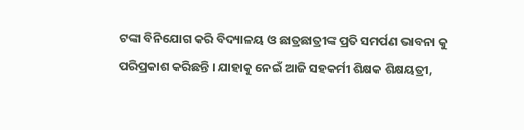ଟଙ୍କା ବିନିଯୋଗ କରି ବିଦ୍ୟାଳୟ ଓ ଛାତ୍ରଛାତ୍ରୀଙ୍କ ପ୍ରତି ସମର୍ପଣ ଭାବନା କୁ ପରିପ୍ରକାଶ କରିଛନ୍ତି । ଯାହାକୁ ନେଇଁ ଆଜି ସହକର୍ମୀ ଶିକ୍ଷକ ଶିକ୍ଷୟତ୍ରୀ,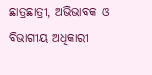ଛାତ୍ରଛାତ୍ରୀ, ଅଭିଭାବକ ଓ ବିଭାଗୀୟ ଅଧିକାରୀ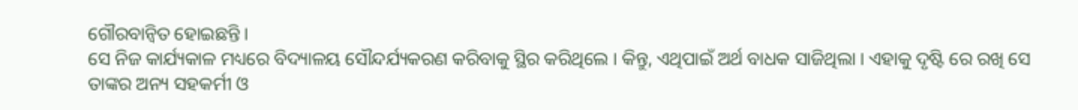ଗୌରବାନ୍ୱିତ ହୋଇଛନ୍ତି ।
ସେ ନିଜ କାର୍ଯ୍ୟକାଳ ମଧ୍ୟରେ ବିଦ୍ୟାଳୟ ସୌନ୍ଦର୍ଯ୍ୟକରଣ କରିବାକୁ ସ୍ଥିର କରିଥିଲେ । କିନ୍ତୁ, ଏଥିପାଇଁ ଅର୍ଥ ବାଧକ ସାଜିଥିଲା । ଏହାକୁ ଦୃଷ୍ଟି ରେ ରଖି ସେ ତାଙ୍କର ଅନ୍ୟ ସହକର୍ମୀ ଓ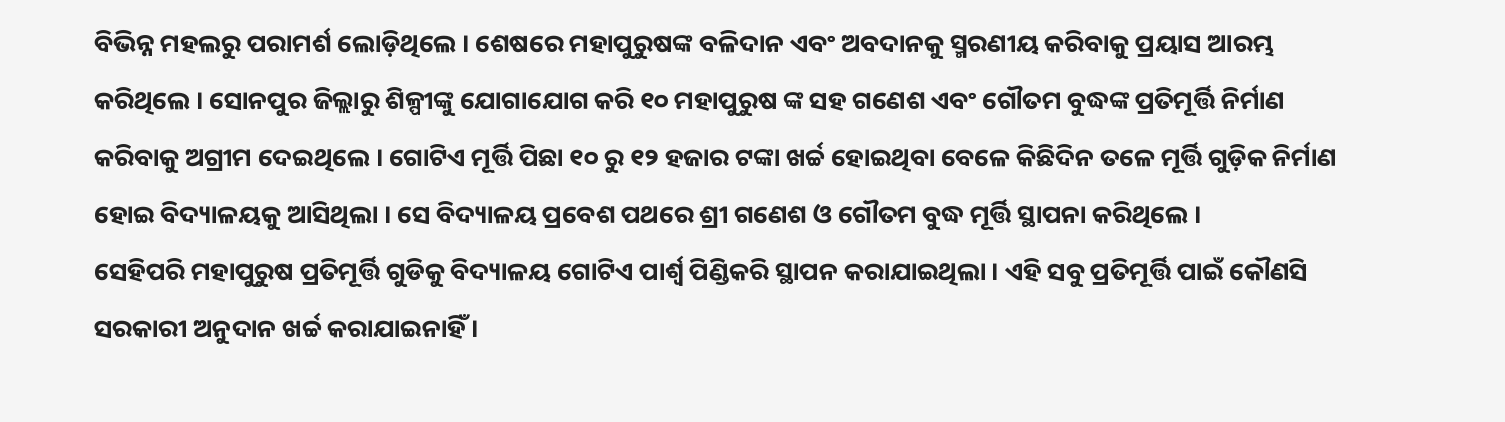ବିଭିନ୍ନ ମହଲରୁ ପରାମର୍ଶ ଲୋଡ଼ିଥିଲେ । ଶେଷରେ ମହାପୁରୁଷଙ୍କ ବଳିଦାନ ଏବଂ ଅବଦାନକୁ ସ୍ମରଣୀୟ କରିବାକୁ ପ୍ରୟାସ ଆରମ୍ଭ କରିଥିଲେ । ସୋନପୁର ଜିଲ୍ଲାରୁ ଶିଳ୍ପୀଙ୍କୁ ଯୋଗାଯୋଗ କରି ୧୦ ମହାପୁରୁଷ ଙ୍କ ସହ ଗଣେଶ ଏବଂ ଗୌତମ ବୁଦ୍ଧଙ୍କ ପ୍ରତିମୂର୍ତ୍ତି ନିର୍ମାଣ କରିବାକୁ ଅଗ୍ରୀମ ଦେଇଥିଲେ । ଗୋଟିଏ ମୂର୍ତ୍ତି ପିଛା ୧୦ ରୁ ୧୨ ହଜାର ଟଙ୍କା ଖର୍ଚ୍ଚ ହୋଇଥିବା ବେଳେ କିଛିଦିନ ତଳେ ମୂର୍ତ୍ତି ଗୁଡ଼ିକ ନିର୍ମାଣ ହୋଇ ବିଦ୍ୟାଳୟକୁ ଆସିଥିଲା । ସେ ବିଦ୍ୟାଳୟ ପ୍ରବେଶ ପଥରେ ଶ୍ରୀ ଗଣେଶ ଓ ଗୌତମ ବୁଦ୍ଧ ମୂର୍ତ୍ତି ସ୍ଥାପନା କରିଥିଲେ ।
ସେହିପରି ମହାପୁରୁଷ ପ୍ରତିମୂର୍ତ୍ତି ଗୁଡିକୁ ବିଦ୍ୟାଳୟ ଗୋଟିଏ ପାର୍ଶ୍ୱ ପିଣ୍ଡିକରି ସ୍ଥାପନ କରାଯାଇଥିଲା । ଏହି ସବୁ ପ୍ରତିମୂର୍ତ୍ତି ପାଇଁ କୌଣସି ସରକାରୀ ଅନୁଦାନ ଖର୍ଚ୍ଚ କରାଯାଇନାହିଁ ।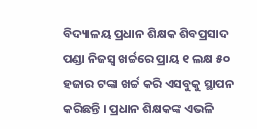ବିଦ୍ୟାଳୟ ପ୍ରଧାନ ଶିକ୍ଷକ ଶିବପ୍ରସାଦ ପଣ୍ଡା ନିଜସ୍ୱ ଖର୍ଚ୍ଚରେ ପ୍ରାୟ ୧ ଲକ୍ଷ ୫୦ ହଜାର ଟଙ୍କା ଖର୍ଚ୍ଚ କରି ଏସବୁକୁ ସ୍ଥାପନ କରିଛନ୍ତି । ପ୍ରଧାନ ଶିକ୍ଷକଙ୍କ ଏଭଳି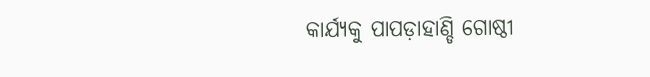କାର୍ଯ୍ୟକୁ ପାପଡ଼ାହାଣ୍ଡି ଗୋଷ୍ଠୀ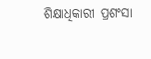ଶିକ୍ଷାଧିକାରୀ ପ୍ରଶଂସା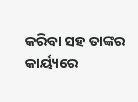କରିବା ସହ ତାଙ୍କର କାର୍ୟ୍ୟରେ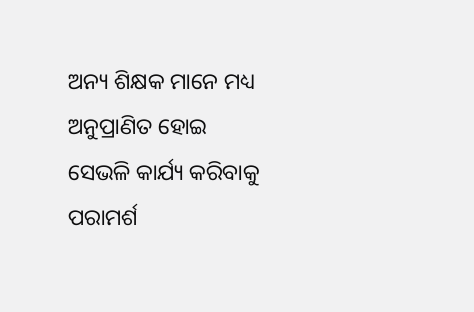ଅନ୍ୟ ଶିକ୍ଷକ ମାନେ ମଧ୍ୟ ଅନୁପ୍ରାଣିତ ହୋଇ ସେଭଳି କାର୍ଯ୍ୟ କରିବାକୁ ପରାମର୍ଶ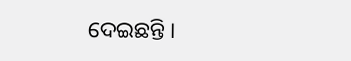ଦେଇଛନ୍ତି ।